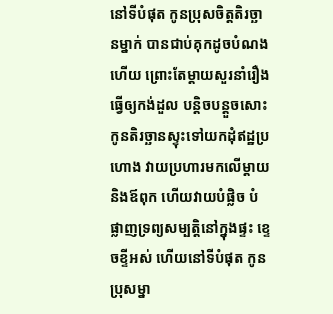នៅទីបំផុត កូនប្រុសចិត្តតិរច្ឆានម្នាក់ បានជាប់គុកដូចបំណងហើយ ព្រោះតែម្ដាយសួរនាំរឿង ធ្វើឲ្យកង់ដួល បន្តិចបន្តួចសោះ កូនតិរច្ឆានស្ទុះទៅយកដុំឥដ្ឋប្រហោង វាយប្រហារមកលើម្ដាយ និងឪពុក ហើយវាយបំផ្លិច បំផ្លាញទ្រព្យសម្បត្តិនៅក្នុងផ្ទះ ខ្ទេចខ្ទីអស់ ហើយនៅទីបំផុត កូនប្រុសម្នា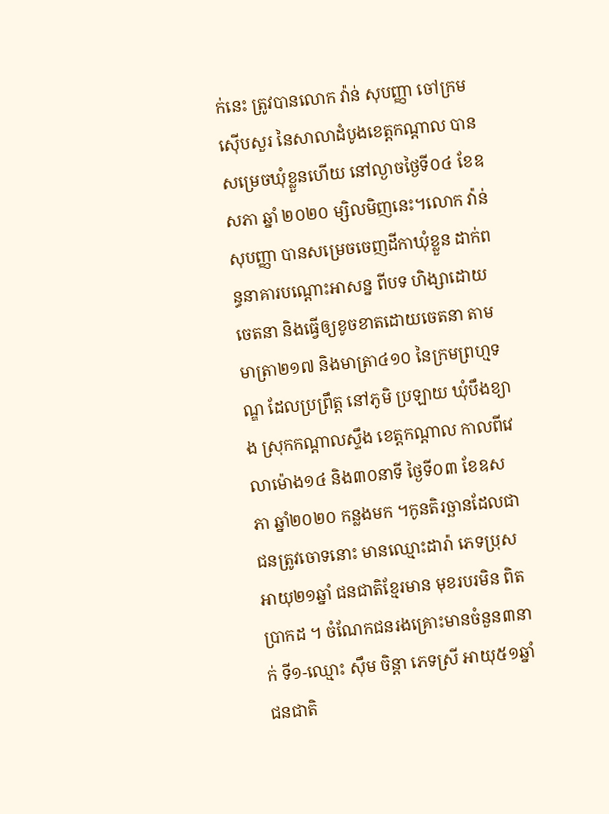ក់នេះ ត្រូវបានលោក វ៉ាន់ សុបញ្ញា ចៅក្រមស៊ើបសួរ នៃសាលាដំបូងខេត្តកណ្តាល បានសម្រេចឃុំខ្លួនហើយ នៅល្ងាចថ្ងៃទី០៤ ខែឧសភា ឆ្នាំ ២០២០ ម្សិលមិញនេះ។លោក វ៉ាន់ សុបញ្ញា បានសម្រេចចេញដីកាឃុំខ្លួន ដាក់ពន្ធនាគារបណ្តោះអាសន្ន ពីបទ ហិង្សាដោយចេតនា និងធ្វើឲ្យខូចខាតដោយចេតនា តាមមាត្រា២១៧ និងមាត្រា៤១០ នៃក្រមព្រហ្មទណ្ឌ ដែលប្រព្រឹត្ត នៅភូមិ ប្រឡាយ ឃុំបឹងខ្យាង ស្រុកកណ្ដាលស្ទឹង ខេត្តកណ្តាល កាលពីវេលាម៉ោង១៤ និង៣០នាទី ថ្ងៃទី០៣ ខែឧសភា ឆ្នាំ២០២០ កន្លងមក ។កូនតិរច្ឆានដែលជាជនត្រូវចោទនោះ មានឈ្មោះដារ៉ា ភេទប្រុស អាយុ២១ឆ្នាំ ជនជាតិខ្មែរមាន មុខរបរមិន ពិតប្រាកដ ។ ចំណែកជនរងគ្រោះមានចំនួន៣នាក់ ទី១-ឈ្មោះ ស៊ឹម ចិន្តា ភេទស្រី អាយុ៥១ឆ្នាំ ជនជាតិ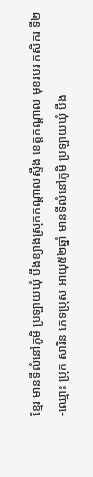ខ្មែរ មានទីលំនៅភូមិ ប្រឡាយឃុំ បឹងខ្យាងស្រុកកណ្ដាលស្ទឹង ខេត្តកណ្តាល មុខរបរ កសិករ ទី២-ឈ្មោះ ប្រុក សារិន ភេទប្រុស អាយុ៥២ឆ្នាំ មានទីលំនៅភូមិ ប្រឡាយឃុំ បឹង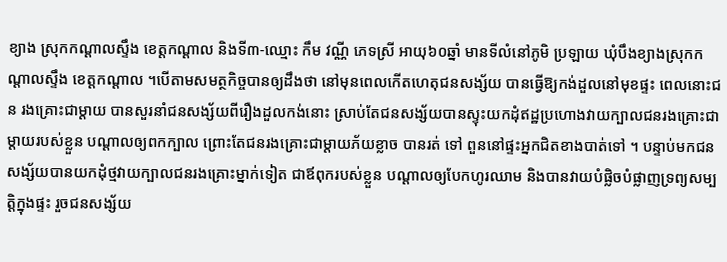ខ្យាង ស្រុកកណ្តាលស្ទឹង ខេត្តកណ្ដាល និងទី៣-ឈ្មោះ កឹម វណ្ណី ភេទស្រី អាយុ៦០ឆ្នាំ មានទីលំនៅភូមិ ប្រឡាយ ឃុំបឹងខ្យាងស្រុកកណ្តាលស្ទឹង ខេត្តកណ្ដាល ។បើតាមសមត្ថកិច្ចបានឲ្យដឹងថា នៅមុនពេលកើតហេតុជនសង្ស័យ បានធ្វើឱ្យកង់ដួលនៅមុខផ្ទះ ពេលនោះជន រងគ្រោះជាម្តាយ បានសួរនាំជនសង្ស័យពីរឿងដួលកង់នោះ ស្រាប់តែជនសង្ស័យបានស្ទុះយកដុំឥដ្ឋប្រហោងវាយក្បាលជនរងគ្រោះជាម្តាយរបស់ខ្លួន បណ្តាលឲ្យពកក្បាល ព្រោះតែជនរងគ្រោះជាម្តាយភ័យខ្លាច បានរត់ ទៅ ពួននៅផ្ទះអ្នកជិតខាងបាត់ទៅ ។ បន្ទាប់មកជនសង្ស័យបានយកដុំថ្មវាយក្បាលជនរងគ្រោះម្នាក់ទៀត ជាឪពុករបស់ខ្លួន បណ្តាលឲ្យបែកហូរឈាម និងបានវាយបំផ្លិចបំផ្លាញទ្រព្យសម្បត្តិក្នុងផ្ទះ រួចជនសង្ស័យ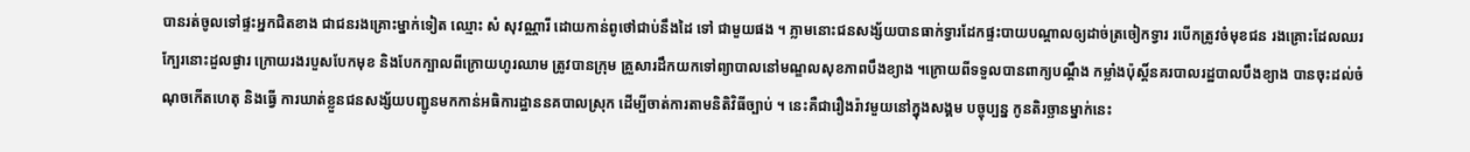បានរត់ចូលទៅផ្ទះអ្នកជិតខាង ជាជនរងគ្រោះម្នាក់ទៀត ឈ្មោះ សំ សុវណ្ណារី ដោយកាន់ពូថៅជាប់នឹងដៃ ទៅ ជាមួយផង ។ ភ្លាមនោះជនសង្ស័យបានធាក់ទ្វារដែកផ្ទះបាយបណ្តាលឲ្យដាច់ត្រចៀកទ្វារ របើកត្រូវចំមុខជន រងគ្រោះដែលឈរក្បែរនោះដួលផ្ងារ ក្រោយរងរបួសបែកមុខ និងបែកក្បាលពីក្រោយហូរឈាម ត្រូវបានក្រុម គ្រួសារដឹកយកទៅព្យាបាលនៅមណ្ឌលសុខភាពបឹងខ្យាង ។ក្រោយពីទទួលបានពាក្យបណ្តឹង កម្លាំងប៉ុស្តិ៍នគរបាលរដ្ឋបាលបឹងខ្យាង បានចុះដល់ចំណុចកើតហេតុ និងធ្វើ ការឃាត់ខ្លួនជនសង្ស័យបញ្ជូនមកកាន់អធិការដ្ឋាននគបាលស្រុក ដើម្បីចាត់ការតាមនិតិវិធីច្បាប់ ។ នេះគឺជារឿងរ៉ាវមួយនៅក្នុងសង្គម បច្ចុប្បន្ន កូនតិរច្ឆានម្នាក់នេះ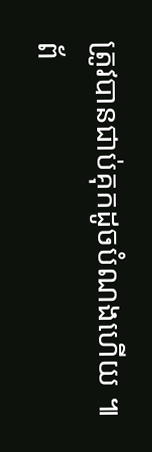ត្រូវបានជាប់គុកដូចបំណងហើយ ៕
ព័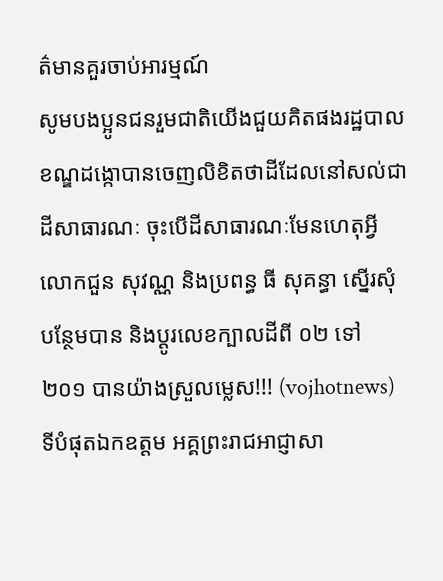ត៌មានគួរចាប់អារម្មណ៍
សូមបងប្អូនជនរួមជាតិយើងជួយគិតផងរដ្ឋបាលខណ្ឌដង្កោបានចេញលិខិតថាដីដែលនៅសល់ជាដីសាធារណៈ ចុះបើដីសាធារណៈមែនហេតុអ្វីលោកជួន សុវណ្ណ និងប្រពន្ធ ធី សុគន្ធា ស្នើរសុំបន្ថែមបាន និងប្តូរលេខក្បាលដីពី ០២ ទៅ ២០១ បានយ៉ាងស្រួលម្លេស!!! (vojhotnews)
ទីបំផុតឯកឧត្តម អគ្គព្រះរាជអាជ្ញាសា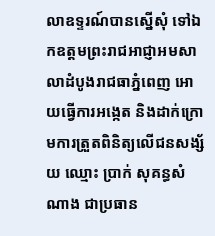លាឧទ្ទរណ៍បានស្នើសុំ ទៅឯកឧត្តមព្រះរាជអាជ្ញាអមសាលាដំបូងរាជធាភ្នំពេញ អោយធ្វើការអង្កេត និងដាក់ក្រោមការត្រួតពិនិត្យលើជនសង្ស័យ ឈ្មោះ ប្រាក់ សុគន្ធសំណាង ជាប្រធាន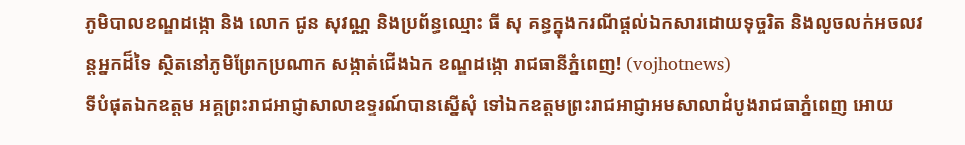ភូមិបាលខណ្ឌដង្កោ និង លោក ជូន សុវណ្ណ និងប្រព័ន្ធឈ្មោះ ធី សុ គន្ធក្នុងករណីផ្ដល់ឯកសារដោយទុច្ចរិត និងលូចលក់អចលវន្តអ្នកដ៏ទៃ ស្ថិតនៅភូមិព្រែកប្រណាក សង្កាត់ជើងឯក ខណ្ឌដង្កោ រាជធានីភ្នំពេញ! (vojhotnews)
ទីបំផុតឯកឧត្តម អគ្គព្រះរាជអាជ្ញាសាលាឧទ្ទរណ៍បានស្នើសុំ ទៅឯកឧត្តមព្រះរាជអាជ្ញាអមសាលាដំបូងរាជធាភ្នំពេញ អោយ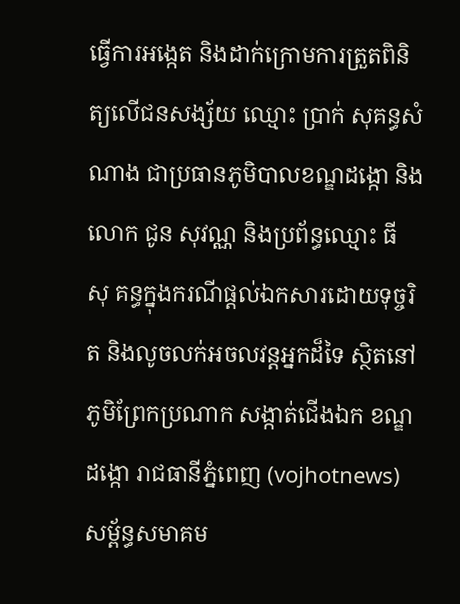ធ្វើការអង្កេត និងដាក់ក្រោមការត្រួតពិនិត្យលើជនសង្ស័យ ឈ្មោះ ប្រាក់ សុគន្ធសំណាង ជាប្រធានភូមិបាលខណ្ឌដង្កោ និង លោក ជូន សុវណ្ណ និងប្រព័ន្ធឈ្មោះ ធី សុ គន្ធក្នុងករណីផ្ដល់ឯកសារដោយទុច្ចរិត និងលូចលក់អចលវន្តអ្នកដ៏ទៃ ស្ថិតនៅភូមិព្រែកប្រណាក សង្កាត់ជើងឯក ខណ្ឌដង្កោ រាជធានីភ្នំពេញ (vojhotnews)
សម្ព័ន្ធសមាគម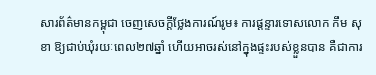សារព័ត៌មានកម្ពុជា ចេញសេចក្តីថ្លែងការណ៍រូម៖ ការផ្តន្ទារទោសលោក កឹម សុខា ឱ្យជាប់ឃុំរយៈពេល២៧ឆ្នាំ ហើយអាចរស់នៅក្នុងផ្ទះរបស់ខ្លួនបាន គឺជាការ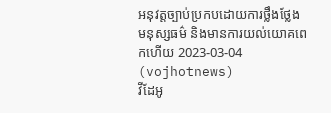អនុវត្តច្បាប់ប្រកបដោយការថ្លឹងថ្លែង មនុស្សធម៌ និងមានការយល់យោគពេកហើយ 2023-03-04 (vojhotnews)
វីដែអូ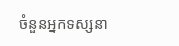ចំនួនអ្នកទស្សនា